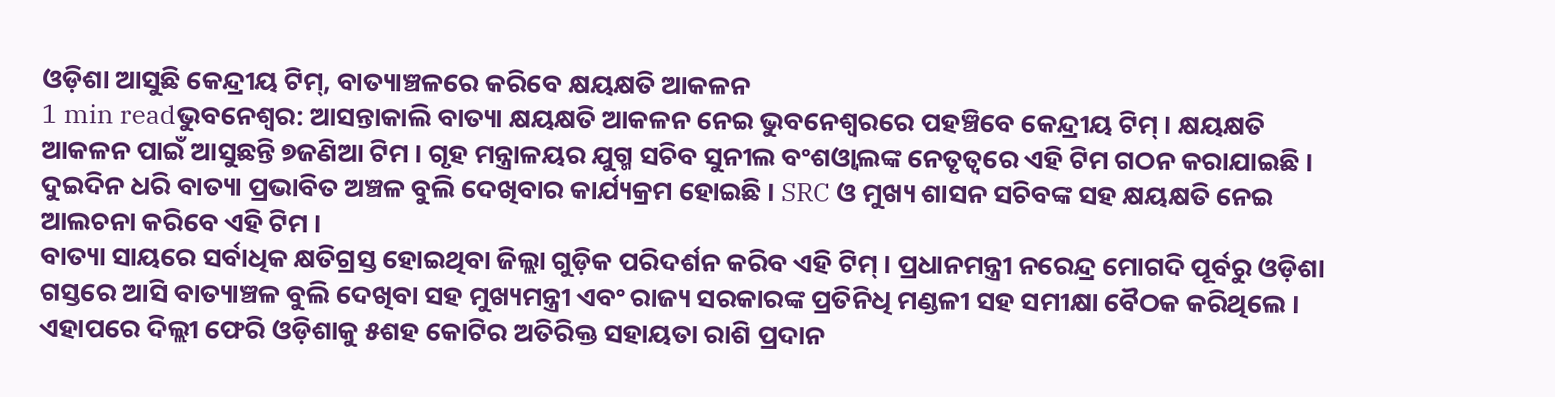ଓଡ଼ିଶା ଆସୁଛି କେନ୍ଦ୍ରୀୟ ଟିମ୍, ବାତ୍ୟାଞ୍ଚଳରେ କରିବେ କ୍ଷୟକ୍ଷତି ଆକଳନ
1 min readଭୁବନେଶ୍ୱର: ଆସନ୍ତାକାଲି ବାତ୍ୟା କ୍ଷୟକ୍ଷତି ଆକଳନ ନେଇ ଭୁବନେଶ୍ୱରରେ ପହଞ୍ଚିବେ କେନ୍ଦ୍ରୀୟ ଟିମ୍ । କ୍ଷୟକ୍ଷତି ଆକଳନ ପାଇଁ ଆସୁଛନ୍ତି ୭ଜଣିଆ ଟିମ । ଗୃହ ମନ୍ତ୍ରାଳୟର ଯୁଗ୍ମ ସଚିବ ସୁନୀଲ ବଂଶଓ୍ୱାଲଙ୍କ ନେତୃତ୍ୱରେ ଏହି ଟିମ ଗଠନ କରାଯାଇଛି । ଦୁଇଦିନ ଧରି ବାତ୍ୟା ପ୍ରଭାବିତ ଅଞ୍ଚଳ ବୁଲି ଦେଖିବାର କାର୍ଯ୍ୟକ୍ରମ ହୋଇଛି । SRC ଓ ମୁଖ୍ୟ ଶାସନ ସଚିବଙ୍କ ସହ କ୍ଷୟକ୍ଷତି ନେଇ ଆଲଚନା କରିବେ ଏହି ଟିମ ।
ବାତ୍ୟା ସାୟରେ ସର୍ବାଧିକ କ୍ଷତିଗ୍ରସ୍ତ ହୋଇଥିବା ଜିଲ୍ଲା ଗୁଡ଼ିକ ପରିଦର୍ଶନ କରିବ ଏହି ଟିମ୍ । ପ୍ରଧାନମନ୍ତ୍ରୀ ନରେନ୍ଦ୍ର ମୋଗଦି ପୂର୍ବରୁ ଓଡ଼ିଶା ଗସ୍ତରେ ଆସି ବାତ୍ୟାଞ୍ଚଳ ବୁଲି ଦେଖିବା ସହ ମୁଖ୍ୟମନ୍ତ୍ରୀ ଏବଂ ରାଜ୍ୟ ସରକାରଙ୍କ ପ୍ରତିନିଧି ମଣ୍ଡଳୀ ସହ ସମୀକ୍ଷା ବୈଠକ କରିଥିଲେ । ଏହାପରେ ଦିଲ୍ଲୀ ଫେରି ଓଡ଼ିଶାକୁ ୫ଶହ କୋଟିର ଅତିରିକ୍ତ ସହାୟତା ରାଶି ପ୍ରଦାନ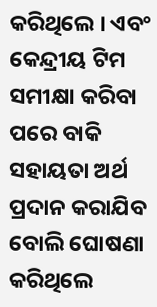କରିଥିଲେ । ଏବଂ କେନ୍ଦ୍ରୀୟ ଟିମ ସମୀକ୍ଷା କରିବା ପରେ ବାକି ସହାୟତା ଅର୍ଥ ପ୍ରଦାନ କରାଯିବ ବୋଲି ଘୋଷଣା କରିଥିଲେ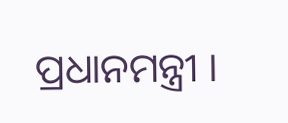ପ୍ରଧାନମନ୍ତ୍ରୀ ।